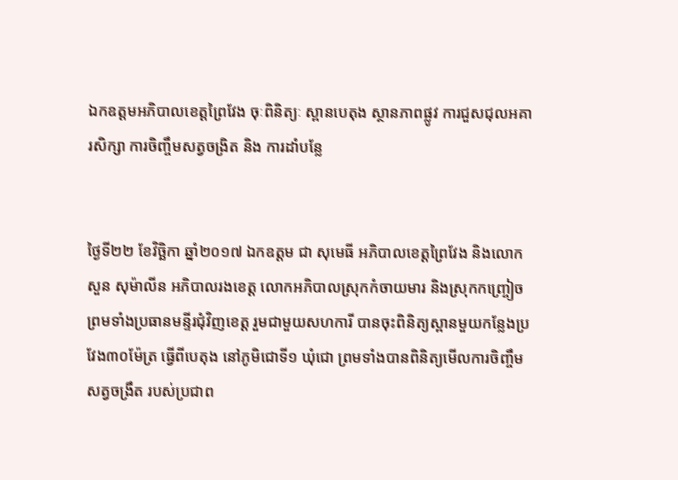ឯកឧត្តមអភិបាលខេត្តព្រៃវែង ចុៈពិនិត្យៈ ស្ពានបេតុង ស្ថានភាពផ្លូវ ការជួសជុលអគារសិក្សា ការចិញ្ចឹមសត្វចង្រិត និង ការដាំបន្លែ


ថ្ងៃទី២២ ខែវិច្ឆិកា ឆ្នាំ២០១៧ ឯកឧត្តម ជា សុមេធី អភិបាលខេត្តព្រៃវែង និងលោក សួន សុម៉ាលីន អភិបាលរងខេត្ត លោកអភិបាលស្រុកកំចាយមារ និងស្រុកកញ្ច្រៀច ព្រមទាំងប្រធានមន្ទីរជុំវិញខេត្ត រួមជាមួយសហការី បានចុះពិនិត្យស្ពានមួយកន្លែងប្រវែង៣០ម៉ែត្រ ធ្វើពីបេតុង នៅភូមិជោទី១ ឃុំជោ ព្រមទាំងបានពិនិត្យមើលការចិញ្ចឹមសត្វចង្រឹត របស់ប្រជាព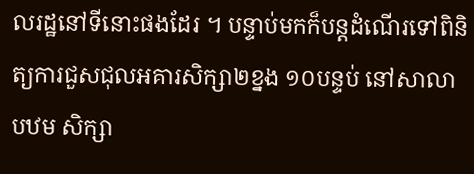លរដ្ឋនៅទីនោះផងដែរ ។ បន្ទាប់មកក៏បន្តដំណើរទៅពិនិត្យការជួសជុលអគារសិក្សា២ខ្នង ១០បន្ទប់ នៅសាលា បឋម សិក្សា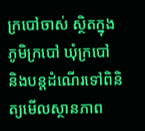ក្របៅចាស់ ស្ថិតក្នុងភូមិក្របៅ ឃុំក្របៅ និងបន្តដំណើរទៅពិនិត្យមើលស្ថានភាព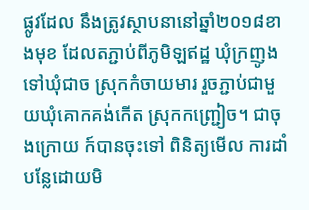ផ្លូវដែល នឹងត្រូវស្ថាបនានៅឆ្នាំ២០១៨ខាងមុខ ដែលតភ្ជាប់ពីភូមិឡឥដ្ឋ ឃុំក្រញូង ទៅឃុំជាច ស្រុកកំចាយមារ រួចភ្ជាប់ជាមួយឃុំគោកគង់កើត ស្រុកកញ្ជ្រៀច។ ជាចុងក្រោយ ក៍បានចុះទៅ ពិនិត្យមើល ការដាំបន្លែដោយមិ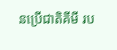នប្រើជាតិគីមី រប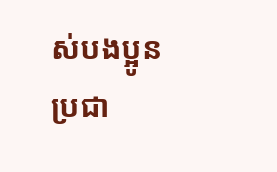ស់បងប្អូនប្រជា